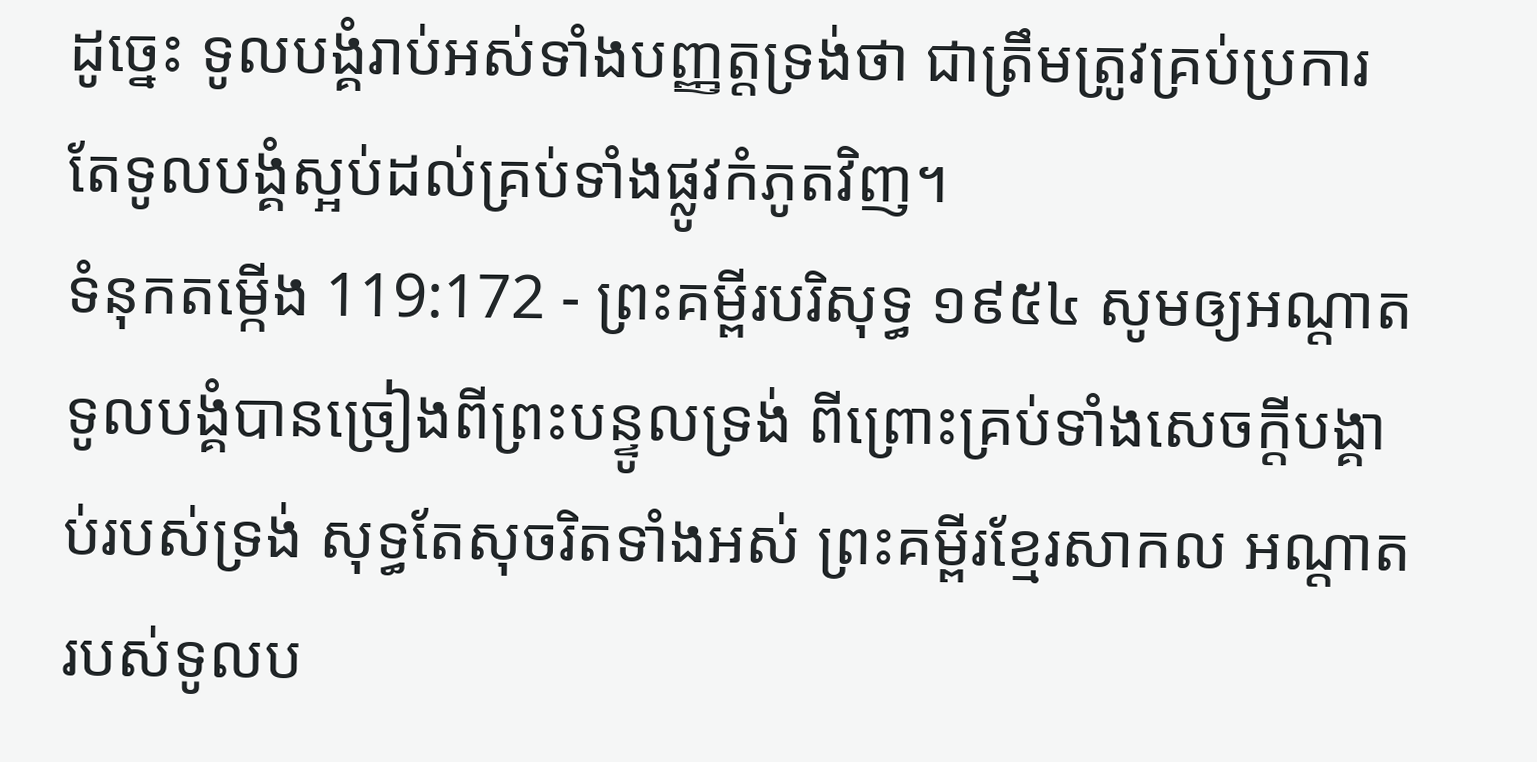ដូច្នេះ ទូលបង្គំរាប់អស់ទាំងបញ្ញត្តទ្រង់ថា ជាត្រឹមត្រូវគ្រប់ប្រការ តែទូលបង្គំស្អប់ដល់គ្រប់ទាំងផ្លូវកំភូតវិញ។
ទំនុកតម្កើង 119:172 - ព្រះគម្ពីរបរិសុទ្ធ ១៩៥៤ សូមឲ្យអណ្តាតទូលបង្គំបានច្រៀងពីព្រះបន្ទូលទ្រង់ ពីព្រោះគ្រប់ទាំងសេចក្ដីបង្គាប់របស់ទ្រង់ សុទ្ធតែសុចរិតទាំងអស់ ព្រះគម្ពីរខ្មែរសាកល អណ្ដាតរបស់ទូលប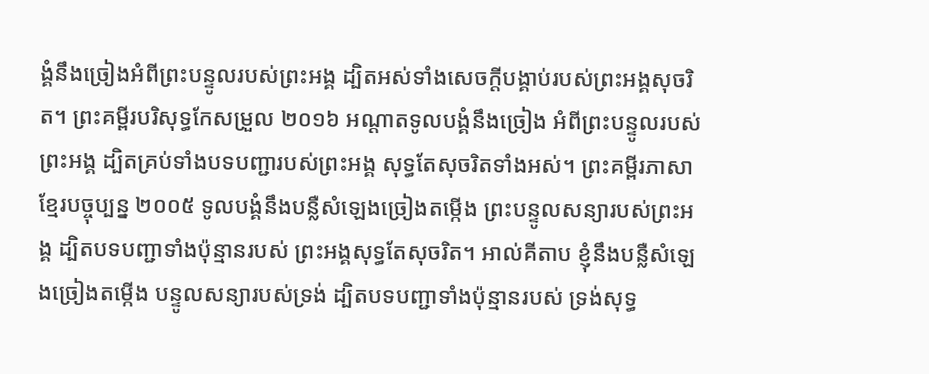ង្គំនឹងច្រៀងអំពីព្រះបន្ទូលរបស់ព្រះអង្គ ដ្បិតអស់ទាំងសេចក្ដីបង្គាប់របស់ព្រះអង្គសុចរិត។ ព្រះគម្ពីរបរិសុទ្ធកែសម្រួល ២០១៦ អណ្ដាតទូលបង្គំនឹងច្រៀង អំពីព្រះបន្ទូលរបស់ព្រះអង្គ ដ្បិតគ្រប់ទាំងបទបញ្ជារបស់ព្រះអង្គ សុទ្ធតែសុចរិតទាំងអស់។ ព្រះគម្ពីរភាសាខ្មែរបច្ចុប្បន្ន ២០០៥ ទូលបង្គំនឹងបន្លឺសំឡេងច្រៀងតម្កើង ព្រះបន្ទូលសន្យារបស់ព្រះអង្គ ដ្បិតបទបញ្ជាទាំងប៉ុន្មានរបស់ ព្រះអង្គសុទ្ធតែសុចរិត។ អាល់គីតាប ខ្ញុំនឹងបន្លឺសំឡេងច្រៀងតម្កើង បន្ទូលសន្យារបស់ទ្រង់ ដ្បិតបទបញ្ជាទាំងប៉ុន្មានរបស់ ទ្រង់សុទ្ធ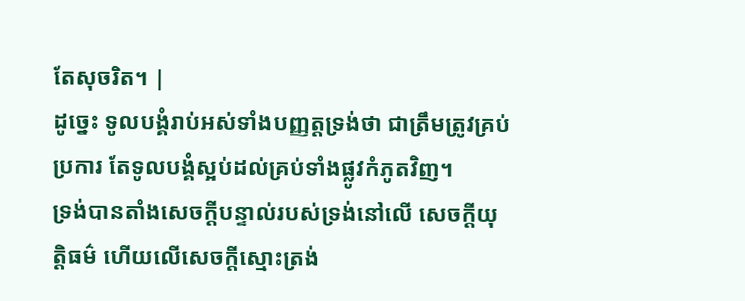តែសុចរិត។ |
ដូច្នេះ ទូលបង្គំរាប់អស់ទាំងបញ្ញត្តទ្រង់ថា ជាត្រឹមត្រូវគ្រប់ប្រការ តែទូលបង្គំស្អប់ដល់គ្រប់ទាំងផ្លូវកំភូតវិញ។
ទ្រង់បានតាំងសេចក្ដីបន្ទាល់របស់ទ្រង់នៅលើ សេចក្ដីយុត្តិធម៌ ហើយលើសេចក្ដីស្មោះត្រង់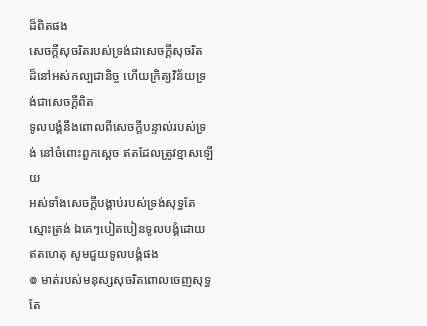ដ៏ពិតផង
សេចក្ដីសុចរិតរបស់ទ្រង់ជាសេចក្ដីសុចរិត ដ៏នៅអស់កល្បជានិច្ច ហើយក្រិត្យវិន័យទ្រង់ជាសេចក្ដីពិត
ទូលបង្គំនឹងពោលពីសេចក្ដីបន្ទាល់របស់ទ្រង់ នៅចំពោះពួកស្តេច ឥតដែលត្រូវខ្មាសឡើយ
អស់ទាំងសេចក្ដីបង្គាប់របស់ទ្រង់សុទ្ធតែស្មោះត្រង់ ឯគេៗបៀតបៀនទូលបង្គំដោយឥតហេតុ សូមជួយទូលបង្គំផង
៙ មាត់របស់មនុស្សសុចរិតពោលចេញសុទ្ធតែ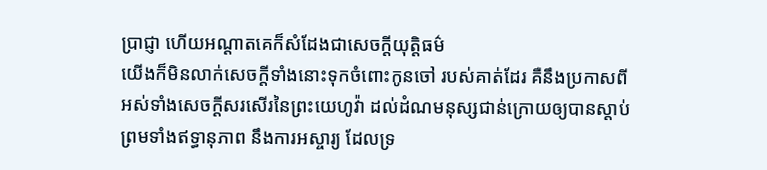ប្រាជ្ញា ហើយអណ្តាតគេក៏សំដែងជាសេចក្ដីយុត្តិធម៌
យើងក៏មិនលាក់សេចក្ដីទាំងនោះទុកចំពោះកូនចៅ របស់គាត់ដែរ គឺនឹងប្រកាសពីអស់ទាំងសេចក្ដីសរសើរនៃព្រះយេហូវ៉ា ដល់ដំណមនុស្សជាន់ក្រោយឲ្យបានស្តាប់ ព្រមទាំងឥទ្ធានុភាព នឹងការអស្ចារ្យ ដែលទ្រ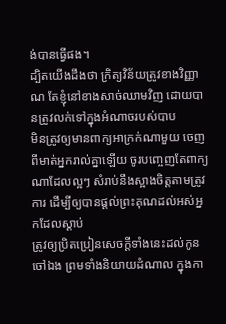ង់បានធ្វើផង។
ដ្បិតយើងដឹងថា ក្រិត្យវិន័យត្រូវខាងវិញ្ញាណ តែខ្ញុំនៅខាងសាច់ឈាមវិញ ដោយបានត្រូវលក់ទៅក្នុងអំណាចរបស់បាប
មិនត្រូវឲ្យមានពាក្យអាក្រក់ណាមួយ ចេញពីមាត់អ្នករាល់គ្នាឡើយ ចូរបញ្ចេញតែពាក្យណាដែលល្អៗ សំរាប់នឹងស្អាងចិត្តតាមត្រូវការ ដើម្បីឲ្យបានផ្តល់ព្រះគុណដល់អស់អ្នកដែលស្តាប់
ត្រូវឲ្យប្រិតប្រៀនសេចក្ដីទាំងនេះដល់កូនចៅឯង ព្រមទាំងនិយាយដំណាល ក្នុងកា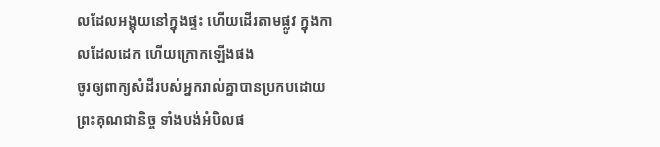លដែលអង្គុយនៅក្នុងផ្ទះ ហើយដើរតាមផ្លូវ ក្នុងកាលដែលដេក ហើយក្រោកឡើងផង
ចូរឲ្យពាក្យសំដីរបស់អ្នករាល់គ្នាបានប្រកបដោយព្រះគុណជានិច្ច ទាំងបង់អំបិលផ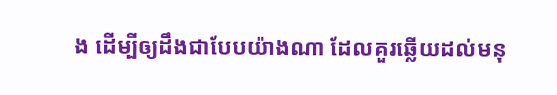ង ដើម្បីឲ្យដឹងជាបែបយ៉ាងណា ដែលគួរឆ្លើយដល់មនុ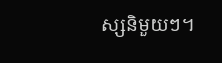ស្សនិមួយៗ។